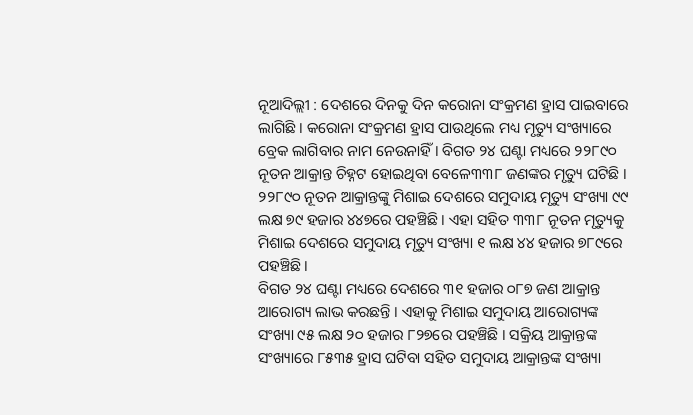ନୂଆଦିଲ୍ଲୀ : ଦେଶରେ ଦିନକୁ ଦିନ କରୋନା ସଂକ୍ରମଣ ହ୍ରାସ ପାଇବାରେ ଲାଗିଛି । କରୋନା ସଂକ୍ରମଣ ହ୍ରାସ ପାଉଥିଲେ ମଧ୍ୟ ମୃତ୍ୟୁ ସଂଖ୍ୟାରେ ବ୍ରେକ ଲାଗିବାର ନାମ ନେଉନାହିଁ । ବିଗତ ୨୪ ଘଣ୍ଟା ମଧ୍ୟରେ ୨୨୮୯୦ ନୂତନ ଆକ୍ରାନ୍ତ ଚିହ୍ନଟ ହୋଇଥିବା ବେଳେ୩୩୮ ଜଣଙ୍କର ମୃତ୍ୟୁ ଘଟିଛି । ୨୨୮୯୦ ନୂତନ ଆକ୍ରାନ୍ତଙ୍କୁ ମିଶାଇ ଦେଶରେ ସମୁଦାୟ ମୃତ୍ୟୁ ସଂଖ୍ୟା ୯୯ ଲକ୍ଷ ୭୯ ହଜାର ୪୪୭ରେ ପହଞ୍ଚିଛି । ଏହା ସହିତ ୩୩୮ ନୂତନ ମୃତ୍ୟୁକୁ ମିଶାଇ ଦେଶରେ ସମୁଦାୟ ମୃତ୍ୟୁ ସଂଖ୍ୟା ୧ ଲକ୍ଷ ୪୪ ହଜାର ୭୮୯ରେ ପହଞ୍ଚିଛି ।
ବିଗତ ୨୪ ଘଣ୍ଟା ମଧ୍ୟରେ ଦେଶରେ ୩୧ ହଜାର ୦୮୭ ଜଣ ଆକ୍ରାନ୍ତ ଆରୋଗ୍ୟ ଲାଭ କରଛନ୍ତି । ଏହାକୁ ମିଶାଇ ସମୁଦାୟ ଆରୋଗ୍ୟଙ୍କ ସଂଖ୍ୟା ୯୫ ଲକ୍ଷ ୨୦ ହଜାର ୮୨୭ରେ ପହଞ୍ଚିଛି । ସକ୍ରିୟ ଆକ୍ରାନ୍ତଙ୍କ ସଂଖ୍ୟାରେ ୮୫୩୫ ହ୍ରାସ ଘଟିବା ସହିତ ସମୁଦାୟ ଆକ୍ରାନ୍ତଙ୍କ ସଂଖ୍ୟା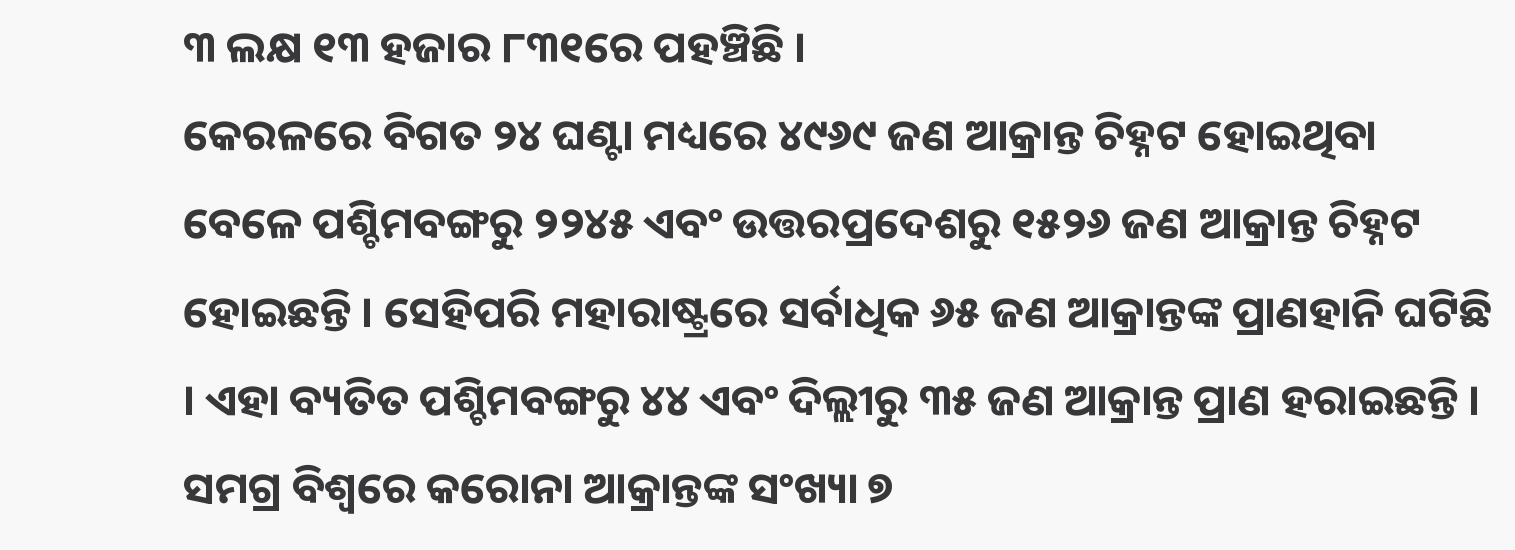୩ ଲକ୍ଷ ୧୩ ହଜାର ୮୩୧ରେ ପହଞ୍ଚିଛି ।
କେରଳରେ ବିଗତ ୨୪ ଘଣ୍ଟା ମଧ୍ୟରେ ୪୯୬୯ ଜଣ ଆକ୍ରାନ୍ତ ଚିହ୍ନଟ ହୋଇଥିବା ବେଳେ ପଶ୍ଚିମବଙ୍ଗରୁ ୨୨୪୫ ଏବଂ ଉତ୍ତରପ୍ରଦେଶରୁ ୧୫୨୬ ଜଣ ଆକ୍ରାନ୍ତ ଚିହ୍ନଟ ହୋଇଛନ୍ତି । ସେହିପରି ମହାରାଷ୍ଟ୍ରରେ ସର୍ବାଧିକ ୬୫ ଜଣ ଆକ୍ରାନ୍ତଙ୍କ ପ୍ରାଣହାନି ଘଟିଛି । ଏହା ବ୍ୟତିତ ପଶ୍ଚିମବଙ୍ଗରୁ ୪୪ ଏବଂ ଦିଲ୍ଲୀରୁ ୩୫ ଜଣ ଆକ୍ରାନ୍ତ ପ୍ରାଣ ହରାଇଛନ୍ତି ।
ସମଗ୍ର ବିଶ୍ୱରେ କରୋନା ଆକ୍ରାନ୍ତଙ୍କ ସଂଖ୍ୟା ୭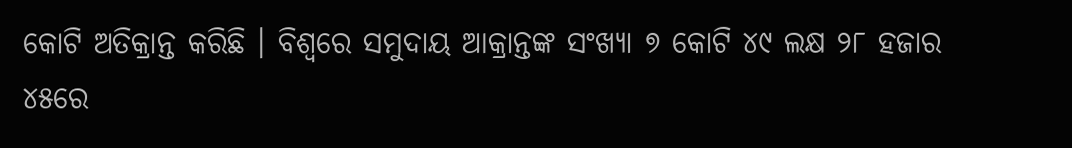କୋଟି ଅତିକ୍ରାନ୍ତ କରିଛି । ବିଶ୍ୱରେ ସମୁଦାୟ ଆକ୍ରାନ୍ତଙ୍କ ସଂଖ୍ୟା ୭ କୋଟି ୪୯ ଲକ୍ଷ ୨୮ ହଜାର ୪୫ରେ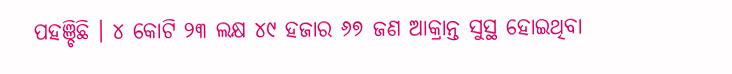ପହଞ୍ଚିଛି । ୪ କୋଟି ୨୩ ଲକ୍ଷ ୪୯ ହଜାର ୬୭ ଜଣ ଆକ୍ରାନ୍ତ ସୁସ୍ଥ ହୋଇଥିବା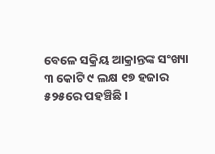ବେଳେ ସକ୍ରିୟ ଆକ୍ରାନ୍ତଙ୍କ ସଂଖ୍ୟା ୩ କୋଟି ୯ ଲକ୍ଷ ୧୭ ହଜାର ୫୨୫ରେ ପହଞ୍ଚିଛି ।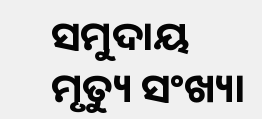ସମୁଦାୟ ମୃତ୍ୟୁ ସଂଖ୍ୟା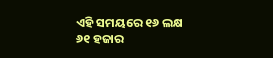ଏହି ସମୟରେ ୧୬ ଲକ୍ଷ ୬୧ ହଜାର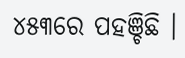୪୫୩ରେ ପହଞ୍ଚିଛି ।